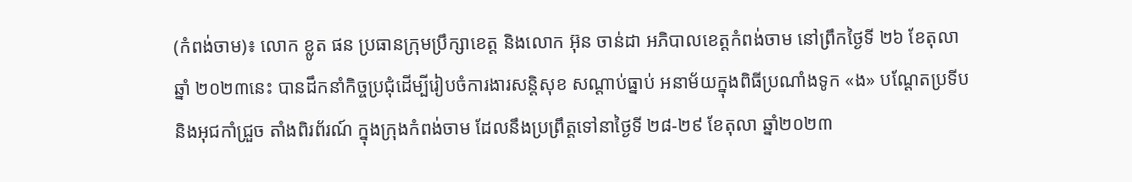(កំពង់ចាម)៖ លោក ខ្លូត ផន ប្រធានក្រុមប្រឹក្សាខេត្ត និងលោក អ៊ុន ចាន់ដា អភិបាលខេត្តកំពង់ចាម នៅព្រឹកថ្ងៃទី ២៦ ខែតុលាឆ្នាំ ២០២៣នេះ បានដឹកនាំកិច្ចប្រជុំដើម្បីរៀបចំការងារសន្តិសុខ សណ្ដាប់ធ្នាប់ អនាម័យក្នុងពិធីប្រណាំងទូក «ង» បណ្ដែតប្រទីប និងអុជកាំជ្រួច តាំងពិរព័រណ៍ ក្នុងក្រុងកំពង់ចាម ដែលនឹងប្រព្រឹត្តទៅនាថ្ងៃទី ២៨-២៩ ខែតុលា ឆ្នាំ២០២៣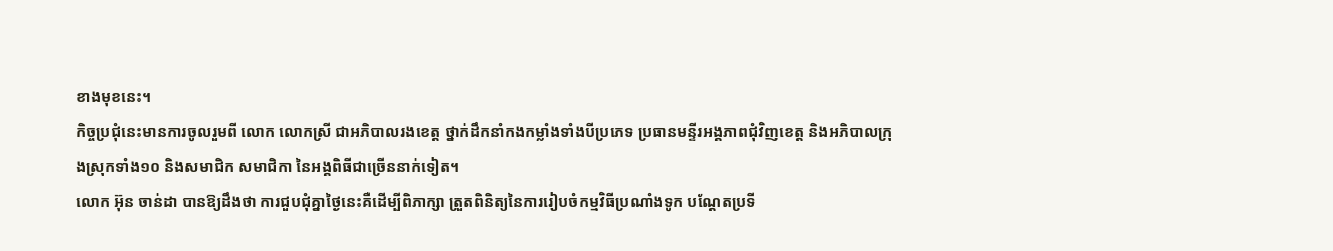ខាងមុខនេះ។
កិច្ចប្រជុំនេះមានការចូលរួមពី លោក លោកស្រី ជាអភិបាលរងខេត្ត ថ្នាក់ដឹកនាំកងកម្លាំងទាំងបីប្រភេទ ប្រធានមន្ទីរអង្គភាពជុំវិញខេត្ត និងអភិបាលក្រុងស្រុកទាំង១០ និងសមាជិក សមាជិកា នៃអង្គពិធីជាច្រើននាក់ទៀត។
លោក អ៊ុន ចាន់ដា បានឱ្យដឹងថា ការជួបជុំគ្នាថ្ងៃនេះគឺដើម្បីពិភាក្សា ត្រួតពិនិត្យនៃការរៀបចំកម្មវិធីប្រណាំងទូក បណ្ដែតប្រទី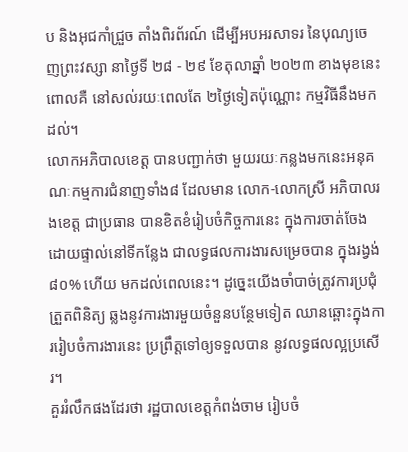ប និងអុជកាំជ្រួច តាំងពិរព័រណ៍ ដើម្បីអបអរសាទរ នៃបុណ្យចេញព្រះវស្សា នាថ្ងៃទី ២៨ - ២៩ ខែតុលាឆ្នាំ ២០២៣ ខាងមុខនេះ ពោលគឺ នៅសល់រយៈពេលតែ ២ថ្ងៃទៀតប៉ុណ្ណោះ កម្មវិធីនឹងមកដល់។
លោកអភិបាលខេត្ត បានបញ្ជាក់ថា មួយរយៈកន្លងមកនេះអនុគណៈកម្មការជំនាញទាំង៨ ដែលមាន លោក-លោកស្រី អភិបាលរងខេត្ត ជាប្រធាន បានខិតខំរៀបចំកិច្ចការនេះ ក្នុងការចាត់ចែងដោយផ្ទាល់នៅទីកន្លែង ជាលទ្ធផលការងារសម្រេចបាន ក្នុងរង្វង់ ៨០% ហើយ មកដល់ពេលនេះ។ ដូច្នេះយើងចាំបាច់ត្រូវការប្រជុំ ត្រួតពិនិត្យ ឆ្លងនូវការងារមួយចំនួនបន្ថែមទៀត ឈានឆ្ពោះក្នុងការរៀបចំការងារនេះ ប្រព្រឹត្តទៅឲ្យទទួលបាន នូវលទ្ធផលល្អប្រសើរ។
គួររំលឹកផងដែរថា រដ្ឋបាលខេត្តកំពង់ចាម រៀបចំ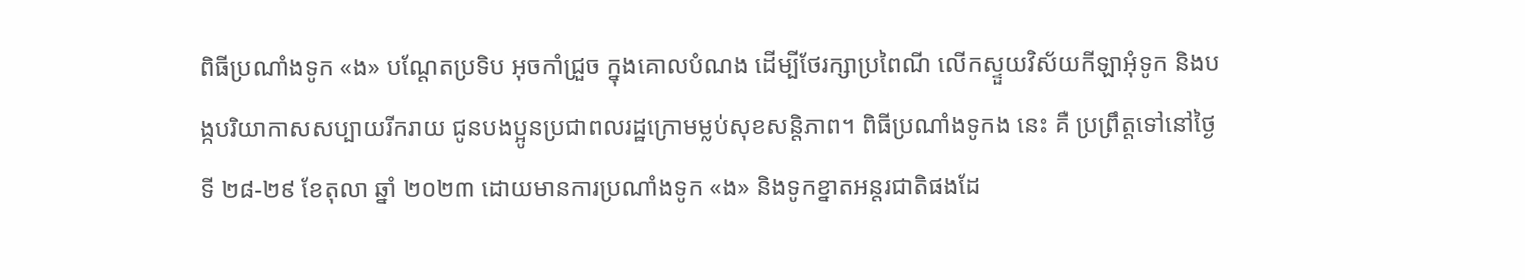ពិធីប្រណាំងទូក «ង» បណ្តែតប្រទិប អុចកាំជ្រួច ក្នុងគោលបំណង ដើម្បីថែរក្សាប្រពៃណី លើកស្ទួយវិស័យកីឡាអុំទូក និងបង្កបរិយាកាសសប្បាយរីករាយ ជូនបងប្អូនប្រជាពលរដ្ឋក្រោមម្លប់សុខសន្តិភាព។ ពិធីប្រណាំងទូកង នេះ គឺ ប្រព្រឹត្តទៅនៅថ្ងៃទី ២៨-២៩ ខែតុលា ឆ្នាំ ២០២៣ ដោយមានការប្រណាំងទូក «ង» និងទូកខ្នាតអន្តរជាតិផងដែ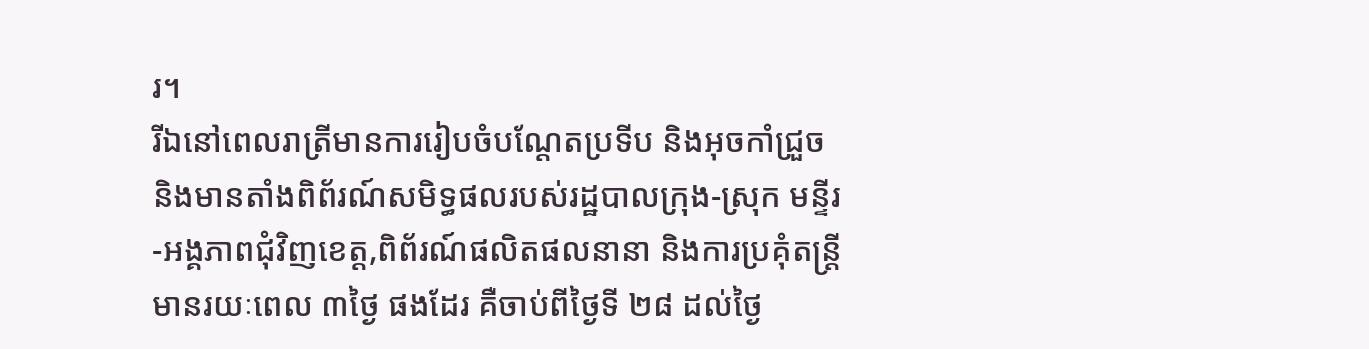រ។
រីឯនៅពេលរាត្រីមានការរៀបចំបណ្ដែតប្រទីប និងអុចកាំជ្រួច និងមានតាំងពិព័រណ៍សមិទ្ធផលរបស់រដ្ឋបាលក្រុង-ស្រុក មន្ទីរ-អង្គភាពជុំវិញខេត្ត,ពិព័រណ៍ផលិតផលនានា និងការប្រគុំតន្រ្តី មានរយៈពេល ៣ថ្ងៃ ផងដែរ គឺចាប់ពីថ្ងៃទី ២៨ ដល់ថ្ងៃ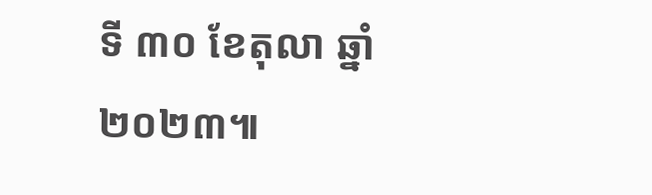ទី ៣០ ខែតុលា ឆ្នាំ២០២៣៕